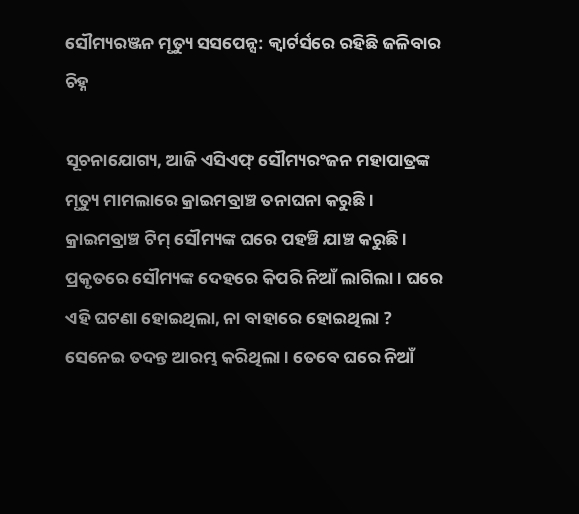ସୌମ୍ୟରଞ୍ଜନ ମୃତ୍ୟୁ ସସପେନ୍ସ: କ୍ୱାର୍ଟର୍ସରେ ରହିଛି ଜଳିବାର ଚିହ୍ନ

ସୂଚନାଯୋଗ୍ୟ, ଆଜି ଏସିଏଫ୍ ସୌମ୍ୟରଂଜନ ମହାପାତ୍ରଙ୍କ ମୃତ୍ୟୁ ମାମଲାରେ କ୍ରାଇମବ୍ରାଞ୍ଚ ତନାଘନା କରୁଛି । କ୍ରାଇମବ୍ରାଞ୍ଚ ଟିମ୍ ସୌମ୍ୟଙ୍କ ଘରେ ପହଞ୍ଚି ଯାଞ୍ଚ କରୁଛି । ପ୍ରକୃତରେ ସୌମ୍ୟଙ୍କ ଦେହରେ କିପରି ନିଆଁ ଲାଗିଲା । ଘରେ ଏହି ଘଟଣା ହୋଇଥିଲା, ନା ବାହାରେ ହୋଇଥିଲା ? ସେନେଇ ତଦନ୍ତ ଆରମ୍ଭ କରିଥିଲା । ତେବେ ଘରେ ନିଆଁ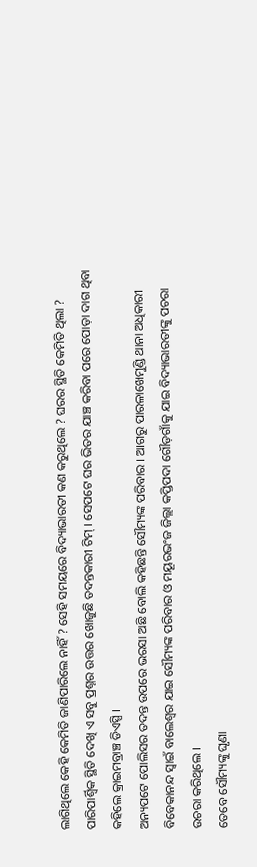ଲାଗିଥିଲେ କେହି କେମିତି ଜାଣିପାରିଲେ ନାହିଁ ? ସେହି ସମୟରେ ବିଦ୍ୟାଭାରତୀ କଣ କରୁଥିଲେ ? ଘରର ସ୍ଥିତି କେମିତି ଥିଲା ? ପାରିପାର୍ଶ୍ୱିକ ସ୍ଥିତି ଦେଖି ଏ ସବୁ ପ୍ରଶ୍ନର ଉତ୍ତର ଖୋଜୁଛି ତଦନ୍ତକାରୀ ଟିମ୍ । ସେପଟେ ଘର ଭିତର ଯାଞ୍ଚ କରିବା ପରେ ପୋଡ଼ା ଦାଗ ଥିବା କହିଲେ କ୍ରାଇମବ୍ରାଞ୍ଚ ଡିଏସ୍ପି ।
ଅନ୍ୟପଟେ ପୋଲିସର ତଦନ୍ତ ଉପରେ ଭରସା ଅଛି ବୋଲି କହିଛନ୍ତି ସୌମ୍ୟଙ୍କ ପରିବାର । ଆଗରୁ ପାରଳାଖେମୁଣ୍ଡି ଥାନା ଅଧିକାରୀ ବିବେକାନନ୍ଦ ସ୍ୱାଇଁ ବାଲେଶ୍ୱର ଯାଇ ସୌମ୍ୟଙ୍କ ପରିବାର ଓ ମୟୂରଭଂଜ ଜିଲ୍ଲା କପ୍ତିପଦା ଗୌଡ଼ଗାଁକୁ ଯାଇ ବିଦ୍ୟାଭାରତୀଙ୍କୁ ପଚରା ଉଚରା କରିଥିଲେ ।
ତେବେ ସୌମ୍ୟଙ୍କୁ ଘୃଣା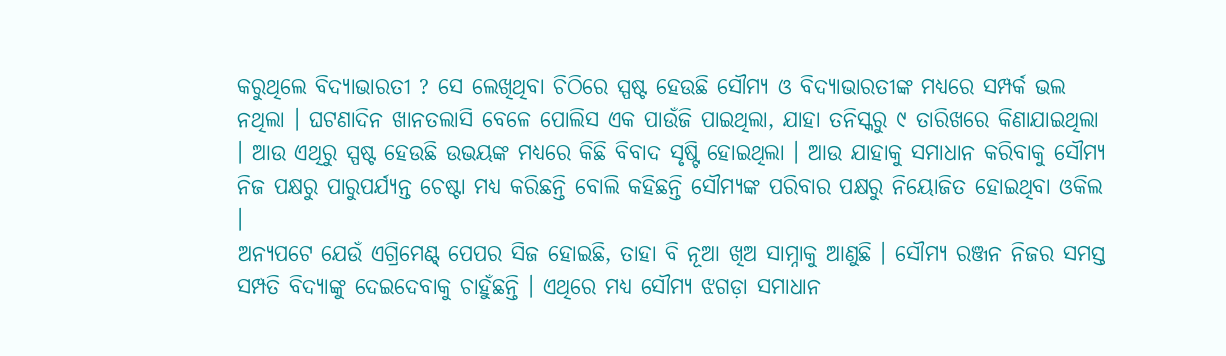କରୁଥିଲେ ବିଦ୍ୟାଭାରତୀ ? ସେ ଲେଖିଥିବା ଚିଠିରେ ସ୍ପଷ୍ଟ ହେଉଛି ସୌମ୍ୟ ଓ ବିଦ୍ୟାଭାରତୀଙ୍କ ମଧ୍ୟରେ ସମ୍ପର୍କ ଭଲ ନଥିଲା । ଘଟଣାଦିନ ଖାନତଲାସି ବେଳେ ପୋଲିସ ଏକ ପାଉଁଜି ପାଇଥିଲା, ଯାହା ତନିସ୍କରୁ ୯ ତାରିଖରେ କିଣାଯାଇଥିଲା । ଆଉ ଏଥିରୁ ସ୍ପଷ୍ଟ ହେଉଛି ଉଭୟଙ୍କ ମଧ୍ୟରେ କିଛି ବିବାଦ ସୃଷ୍ଟି ହୋଇଥିଲା । ଆଉ ଯାହାକୁ ସମାଧାନ କରିବାକୁ ସୌମ୍ୟ ନିଜ ପକ୍ଷରୁ ପାରୁପର୍ଯ୍ୟନ୍ତ ଚେଷ୍ଟା ମଧ୍ୟ କରିଛନ୍ତି ବୋଲି କହିଛନ୍ତି ସୌମ୍ୟଙ୍କ ପରିବାର ପକ୍ଷରୁ ନିୟୋଜିତ ହୋଇଥିବା ଓକିଲ ।
ଅନ୍ୟପଟେ ଯେଉଁ ଏଗ୍ରିମେଣ୍ଟ୍ ପେପର ସିଜ ହୋଇଛି, ତାହା ବି ନୂଆ ଖିଅ ସାମ୍ନାକୁ ଆଣୁଛି । ସୌମ୍ୟ ରଞ୍ଜନ ନିଜର ସମସ୍ତ ସମ୍ପତି ବିଦ୍ୟାଙ୍କୁ ଦେଇଦେବାକୁ ଚାହୁଁଛନ୍ତି । ଏଥିରେ ମଧ୍ୟ ସୌମ୍ୟ ଝଗଡ଼ା ସମାଧାନ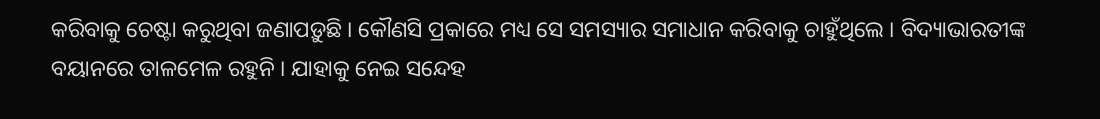କରିବାକୁ ଚେଷ୍ଟା କରୁଥିବା ଜଣାପଡ଼ୁଛି । କୌଣସି ପ୍ରକାରେ ମଧ୍ୟ ସେ ସମସ୍ୟାର ସମାଧାନ କରିବାକୁ ଚାହୁଁଥିଲେ । ବିଦ୍ୟାଭାରତୀଙ୍କ ବୟାନରେ ତାଳମେଳ ରହୁନି । ଯାହାକୁ ନେଇ ସନ୍ଦେହ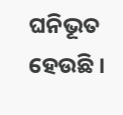ଘନିଭୂତ ହେଉଛି ।